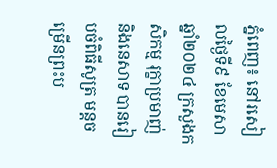ភ្នំពេញ៖ នៅរសៀលថ្ងៃទី៩ ខែមេសា ឆ្នាំ២០២៤ ក្រសួងកសិកម្ម រុក្ខាប្រមាញ់ និងនេសាទ បានរៀបចំពិធីសូត្រ មន្តចម្រើនព្រះប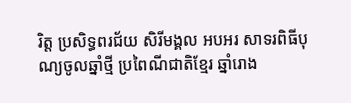រិត្ត ប្រសិទ្ធពរជ័យ សិរីមង្គល អបអរ សាទរពិធីបុណ្យចូលឆ្នាំថ្មី ប្រពៃណីជាតិខ្មែរ ឆ្នាំរោង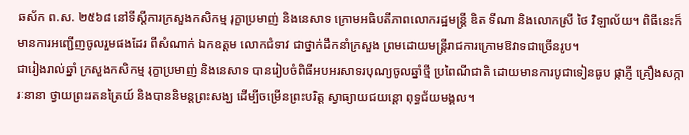ឆស័ក ព.ស. ២៥៦៨ នៅទីស្តីការក្រសួងកសិកម្ម រុក្ខាប្រមាញ់ និងនេសាទ ក្រោមអធិបតីភាពលោករដ្ឋមន្ដ្រី ឌិត ទីណា និងលោកស្រី ថៃ វិឡាល័យ។ ពិធីនេះក៏មានការអញ្ជើញចូលរួមផងដែរ ពីសំណាក់ ឯកឧត្តម លោកជំទាវ ជាថ្នាក់ដឹកនាំក្រសួង ព្រមដោយមន្រ្តីរាជការក្រោមឱវាទជាច្រើនរូប។
ជារៀងរាល់ឆ្នាំ ក្រសួងកសិកម្ម រុក្ខាប្រមាញ់ និងនេសាទ បានរៀបចំពិធីអបអរសាទរបុណ្យចូលឆ្នាំថ្មី ប្រពៃណីជាតិ ដោយមានការបូជាទៀនធូប ផ្កាភ្ញី គ្រឿងសក្ការៈនានា ថ្វាយព្រះរតនត្រៃយ៍ និងបាននិមន្តព្រះសង្ឃ ដើម្បីចម្រើនព្រះបរិត្ត ស្វាធ្យាយជយន្តោ ពុទ្ធជ័យមង្គល។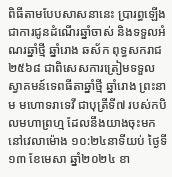ពិធីតាមបែបសាសនានេះ ប្រារព្ធឡើងជាការជូនដំណើរឆ្នាំចាស់ និងទទួលអំណរឆ្នាំថ្មី ឆ្នាំរោង ឆស័ក ពុទ្ធសករាជ ២៥៦៨ ជាពិសេសការត្រៀមទទួលស្វាគមន៍ទេពធីតាឆ្នាំថ្មី ឆ្នាំរោង ព្រះនាម មហោទរាទេវី ជាបុត្រីទី៧ របស់កបិលមហាព្រហ្ម ដែលនឹងយាងចុះមកនៅវេលាម៉ោង ១០:២៤នាទីយប់ ថ្ងៃទី១៣ ខែមេសា ឆ្នាំ២០២៤ ខា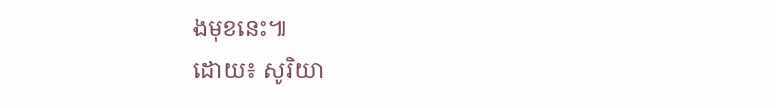ងមុខនេះ៕
ដោយ៖ សូរិយា